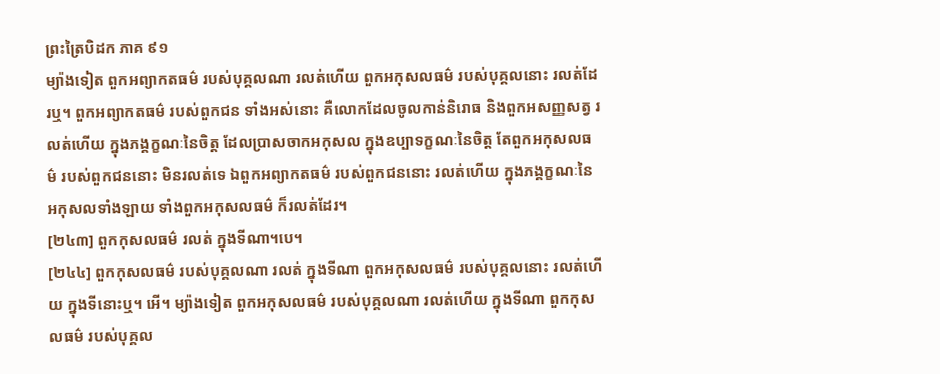ព្រះត្រៃបិដក ភាគ ៩១
ម្យ៉ាងទៀត ពួកអព្យាកតធម៌ របស់បុគ្គលណា រលត់ហើយ ពួកអកុសលធម៌ របស់បុគ្គលនោះ រលត់ដែរឬ។ ពួកអព្យាកតធម៌ របស់ពួកជន ទាំងអស់នោះ គឺលោកដែលចូលកាន់និរោធ និងពួកអសញ្ញសត្វ រលត់ហើយ ក្នុងភង្គក្ខណៈនៃចិត្ត ដែលប្រាសចាកអកុសល ក្នុងឧប្បាទក្ខណៈនៃចិត្ត តែពួកអកុសលធម៌ របស់ពួកជននោះ មិនរលត់ទេ ឯពួកអព្យាកតធម៌ របស់ពួកជននោះ រលត់ហើយ ក្នុងភង្គក្ខណៈនៃអកុសលទាំងឡាយ ទាំងពួកអកុសលធម៌ ក៏រលត់ដែរ។
[២៤៣] ពួកកុសលធម៌ រលត់ ក្នុងទីណា។បេ។
[២៤៤] ពួកកុសលធម៌ របស់បុគ្គលណា រលត់ ក្នុងទីណា ពួកអកុសលធម៌ របស់បុគ្គលនោះ រលត់ហើយ ក្នុងទីនោះឬ។ អើ។ ម្យ៉ាងទៀត ពួកអកុសលធម៌ របស់បុគ្គលណា រលត់ហើយ ក្នុងទីណា ពួកកុសលធម៌ របស់បុគ្គល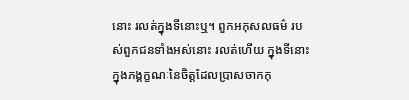នោះ រលត់ក្នុងទីនោះឬ។ ពួកអកុសលធម៌ របស់ពួកជនទាំងអស់នោះ រលត់ហើយ ក្នុងទីនោះ ក្នុងភង្គក្ខណៈនៃចិត្តដែលប្រាសចាកកុ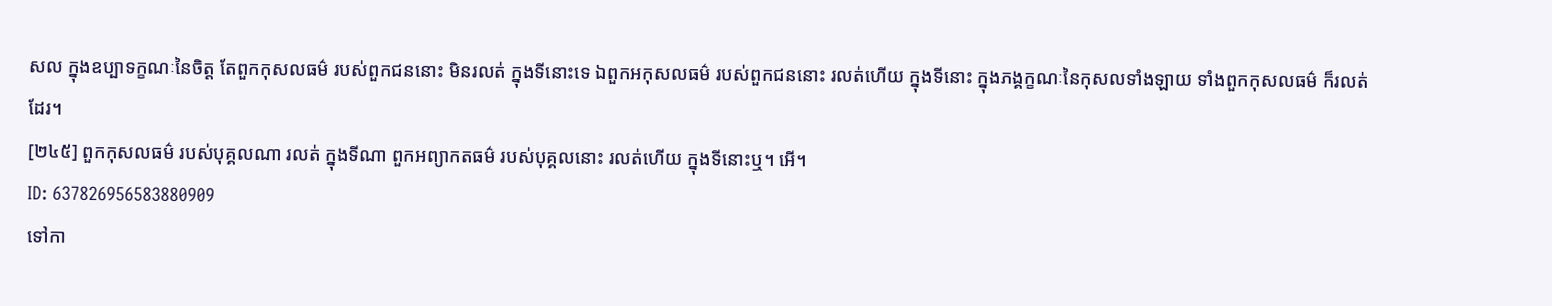សល ក្នុងឧប្បាទក្ខណៈនៃចិត្ត តែពួកកុសលធម៌ របស់ពួកជននោះ មិនរលត់ ក្នុងទីនោះទេ ឯពួកអកុសលធម៌ របស់ពួកជននោះ រលត់ហើយ ក្នុងទីនោះ ក្នុងភង្គក្ខណៈនៃកុសលទាំងឡាយ ទាំងពួកកុសលធម៌ ក៏រលត់ដែរ។
[២៤៥] ពួកកុសលធម៌ របស់បុគ្គលណា រលត់ ក្នុងទីណា ពួកអព្យាកតធម៌ របស់បុគ្គលនោះ រលត់ហើយ ក្នុងទីនោះឬ។ អើ។
ID: 637826956583880909
ទៅកា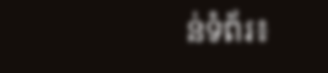ន់ទំព័រ៖